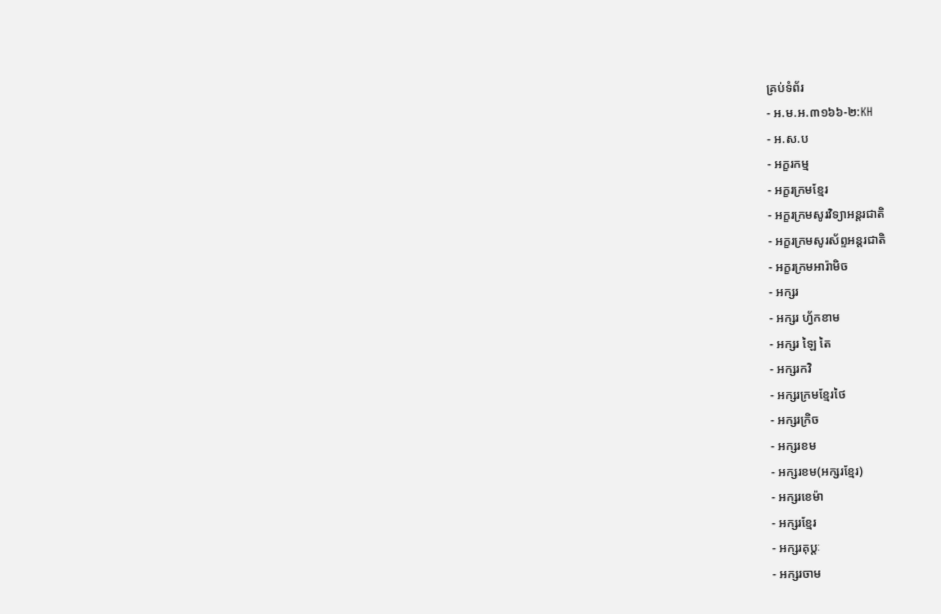គ្រប់ទំព័រ
- អ.ម.អ.៣១៦៦-២:KH
- អ.ស.ប
- អក្ខរកម្ម
- អក្ខរក្រមខ្មែរ
- អក្ខរក្រមសូរវិទ្យាអន្ដរជាតិ
- អក្ខរក្រមសូរស័ព្ទអន្ដរជាតិ
- អក្ខរក្រមអារ៉ាមិច
- អក្សរ
- អក្សរ ហ្វ័កខាម
- អក្សរ ឡៃ តៃ
- អក្សរកវិ
- អក្សរក្រមខ្មែរថៃ
- អក្សរក្រិច
- អក្សរខម
- អក្សរខម(អក្សរខ្មែរ)
- អក្សរខេម៉ា
- អក្សរខ្មែរ
- អក្សរគុប្តៈ
- អក្សរចាម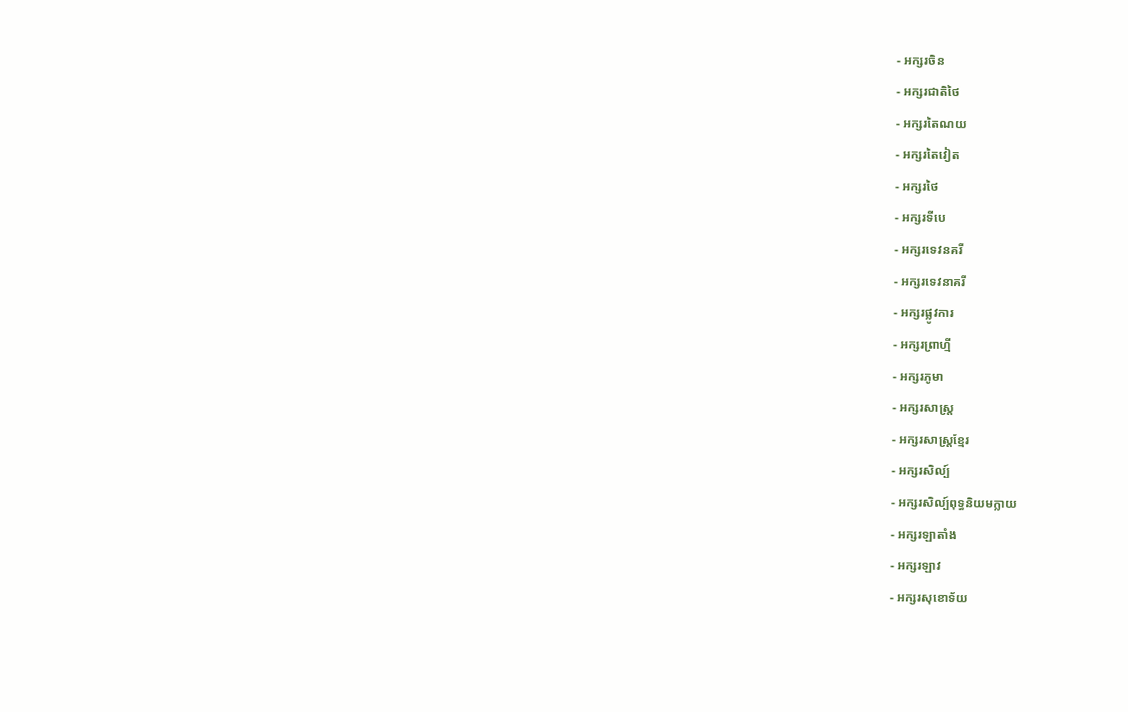- អក្សរចិន
- អក្សរជាតិថៃ
- អក្សរតៃណយ
- អក្សរតៃវៀត
- អក្សរថៃ
- អក្សរទីបេ
- អក្សរទេវនគរី
- អក្សរទេវនាគរី
- អក្សរផ្លូវការ
- អក្សរព្រាហ្មី
- អក្សរភូមា
- អក្សរសាស្រ្ត
- អក្សរសាស្រ្តខ្មែរ
- អក្សរសិល្ប៍
- អក្សរសិល្ប៍ពុទ្ធនិយមក្លាយ
- អក្សរឡាតាំង
- អក្សរឡាវ
- អក្សរសុខោទ័យ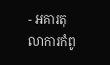- អគារតុលាការកំពូ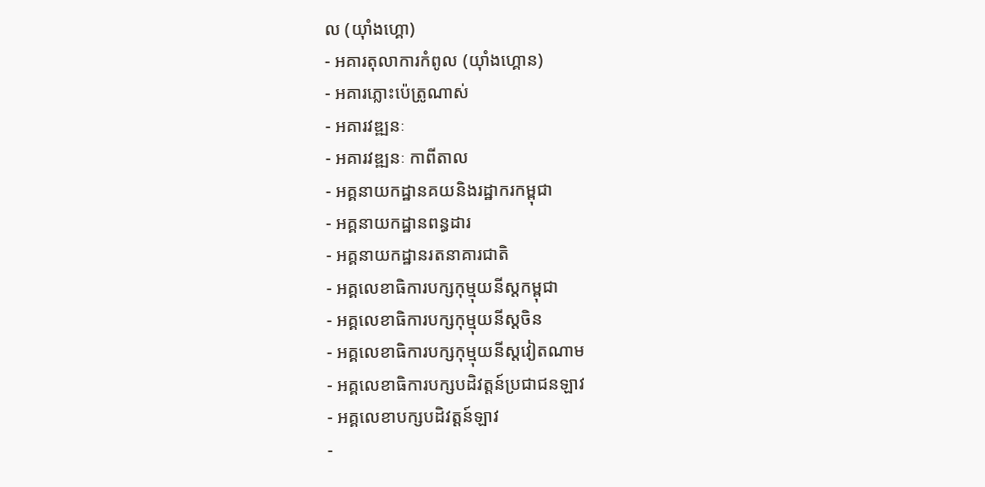ល (យុាំងហ្គោ)
- អគារតុលាការកំពូល (យ៉ាំងហ្គោន)
- អគារភ្លោះប៉េត្រូណាស់
- អគារវឌ្ឍនៈ
- អគារវឌ្ឍនៈ កាពីតាល
- អគ្គនាយកដ្ឋានគយនិងរដ្ឋាករកម្ពុជា
- អគ្គនាយកដ្ឋានពន្ធដារ
- អគ្គនាយកដ្ឋានរតនាគារជាតិ
- អគ្គលេខាធិការបក្សកុម្មុយនីស្តកម្ពុជា
- អគ្គលេខាធិការបក្សកុម្មុយនីស្តចិន
- អគ្គលេខាធិការបក្សកុម្មុយនីស្តវៀតណាម
- អគ្គលេខាធិការបក្សបដិវត្តន៍ប្រជាជនឡាវ
- អគ្គលេខាបក្សបដិវត្តន៍ឡាវ
-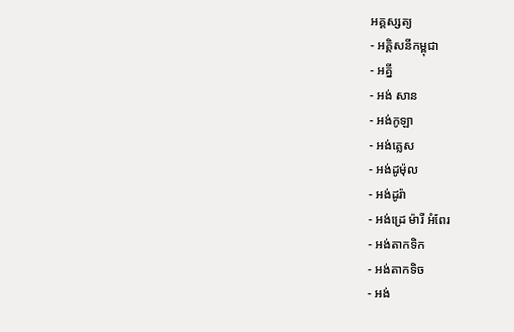អគ្គស្សត្យ
- អគ្គិសនីកម្ពុជា
- អគ្នី
- អង់ សាន
- អង់កូឡា
- អង់គ្លេស
- អង់ដូម៉ុល
- អង់ដូរ៉ា
- អង់ដ្រេ ម៉ារី អំពែរ
- អង់តាកទិក
- អង់តាកទិច
- អង់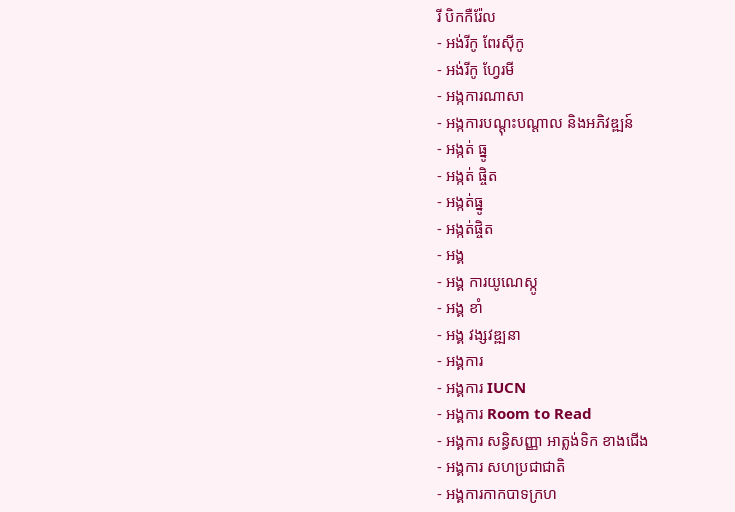រី បិកកឺរ៉ែល
- អង់រីកូ ពែរស៊ីកូ
- អង់រីកូ ហ្វែរមី
- អង្កការណាសា
- អង្កការបណ្តុះបណ្តាល និងអភិវឌ្ឍន៍
- អង្កត់ ធ្នូ
- អង្កត់ ផ្ចិត
- អង្កត់ធ្នូ
- អង្កត់ផ្ចិត
- អង្គ
- អង្គ ការយូណេស្កូ
- អង្គ ខាំ
- អង្គ វង្សវឌ្ឍនា
- អង្គការ
- អង្គការ IUCN
- អង្គការ Room to Read
- អង្គការ សន្ធិសញ្ញា អាត្លង់ទិក ខាងជើង
- អង្គការ សហប្រជាជាតិ
- អង្គការកាកបាទក្រហ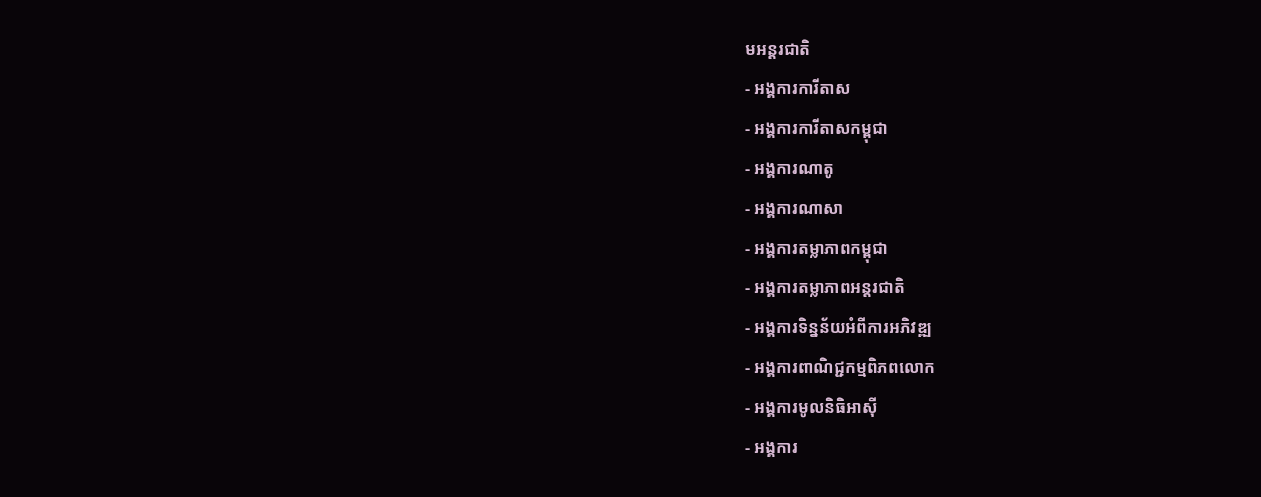មអន្តរជាតិ
- អង្គការការីតាស
- អង្គការការីតាសកម្ពុជា
- អង្គការណាតូ
- អង្គការណាសា
- អង្គការតម្លាភាពកម្ពុជា
- អង្គការតម្លាភាពអន្តរជាតិ
- អង្គការទិន្នន័យអំពីការអភិវឌ្ឍ
- អង្គការពាណិជ្ជកម្មពិភពលោក
- អង្គការមូលនិធិអាស៊ី
- អង្គការ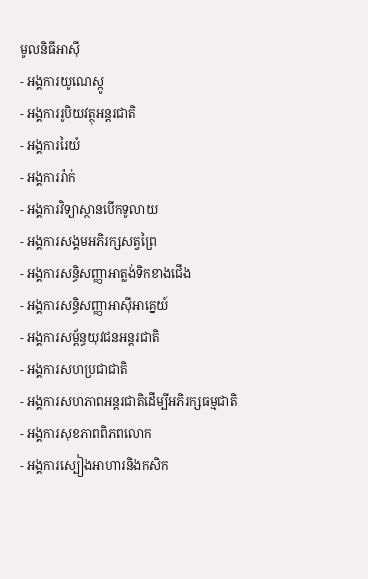មូលនិធីអាស៊ី
- អង្គការយូណេស្កូ
- អង្គការរូបិយវត្ថុអន្ដរជាតិ
- អង្គការរៃយំ
- អង្គការរ៉ាក់
- អង្គការវិទ្យាស្ថានបើកទូលាយ
- អង្គការសង្គមអភិរក្សសត្វព្រៃ
- អង្គការសន្ធិសញ្ញាអាត្លង់ទិកខាងជើង
- អង្គការសន្ធិសញ្ញាអាស៊ីអាគ្នេយ៍
- អង្គការសម្ព័ន្ធយុវជនអន្តរជាតិ
- អង្គការសហប្រជាជាតិ
- អង្គការសហភាពអន្តរជាតិដើម្បីអភិរក្សធម្មជាតិ
- អង្គការសុខភាពពិភពលោក
- អង្គការស្បៀងអាហារនិងកសិក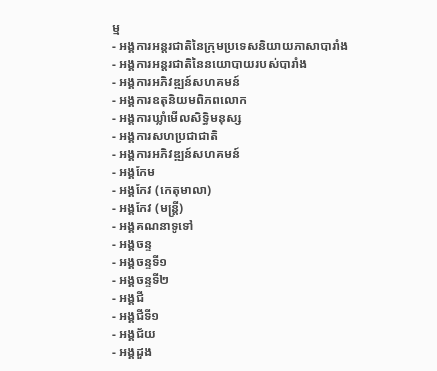ម្ម
- អង្គការអន្តរជាតិនៃក្រុមប្រទេសនិយាយភាសាបារាំង
- អង្គការអន្តរជាតិនៃនយោបាយរបស់បារាំង
- អង្គការអភិវឌ្ឍន៍សហគមន៍
- អង្គការឧតុនិយមពិភពលោក
- អង្គការឃ្លាំមើលសិទ្ធិមនុស្ស
- អង្គការសហប្រជាជាតិ
- អង្គការអភិវឌ្ឍន៍សហគមន៍
- អង្គកែម
- អង្គកែវ (កេតុមាលា)
- អង្គកែវ (មន្ត្រី)
- អង្គគណនាទូទៅ
- អង្គចន្ទ
- អង្គចន្ទទី១
- អង្គចន្ទទី២
- អង្គជី
- អង្គជីទី១
- អង្គជ័យ
- អង្គដួង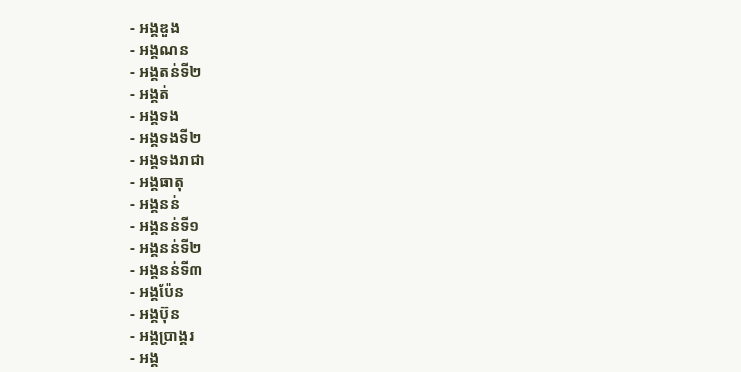- អង្គឌួង
- អង្គណន
- អង្គតន់ទី២
- អង្គត់
- អង្គទង
- អង្គទងទី២
- អង្គទងរាជា
- អង្គធាតុ
- អង្គនន់
- អង្គនន់ទី១
- អង្គនន់ទី២
- អង្គនន់ទី៣
- អង្គប៉ែន
- អង្គប៊ុន
- អង្គប្រាង្គរ
- អង្គ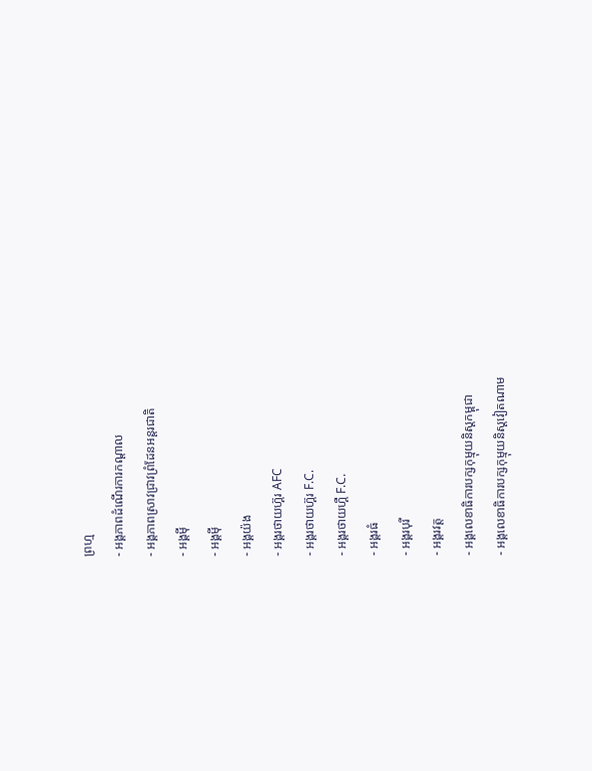ព្រហ្ម
- អង្គភាពដំណើរការកណ្តាល
- អង្គភាពស្រាវជ្រាវព្រំដែនអន្តរជាតិ
- អង្គមុី
- អង្គម៉ី
- អង្គយ៉ង
- អង្គរថាយហ៊្គរ AFC
- អង្គរថាយហ៊្គរ F.C.
- អង្គរថាយហ្គឺ F.C.
- អង្គរធំ
- អង្គរបុរី
- អង្គរវត្ត
- អង្គលេខាធិការបក្សកុម្មុយនិស្តកម្ពុជា
- អង្គលេខាធិការបក្សកុម្មុយនិស្តវៀតណាម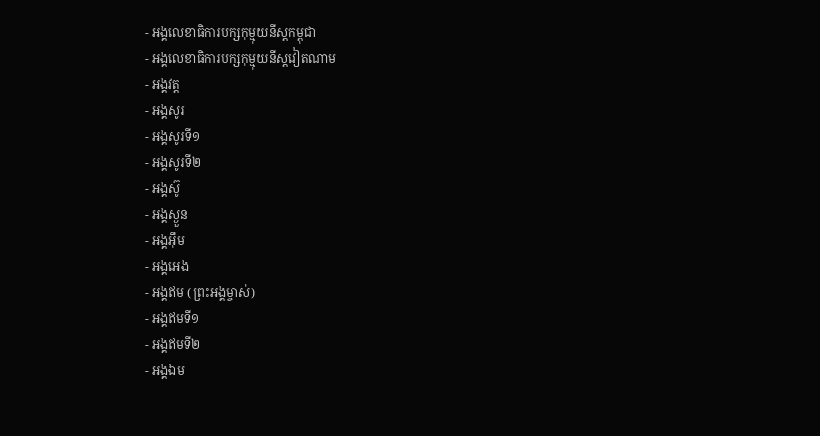- អង្គលេខាធិការបក្សកុម្មុយនីស្តកម្ពុជា
- អង្គលេខាធិការបក្សកុម្មុយនីស្តវៀតណាម
- អង្គវត្ត
- អង្គសូរ
- អង្គសូរទី១
- អង្គសូរទី២
- អង្គស៊ូ
- អង្គស្ងួន
- អង្គអុឹម
- អង្គអេង
- អង្គឥម (ព្រះអង្គម្ចាស់)
- អង្គឥមទី១
- អង្គឥមទី២
- អង្គឯម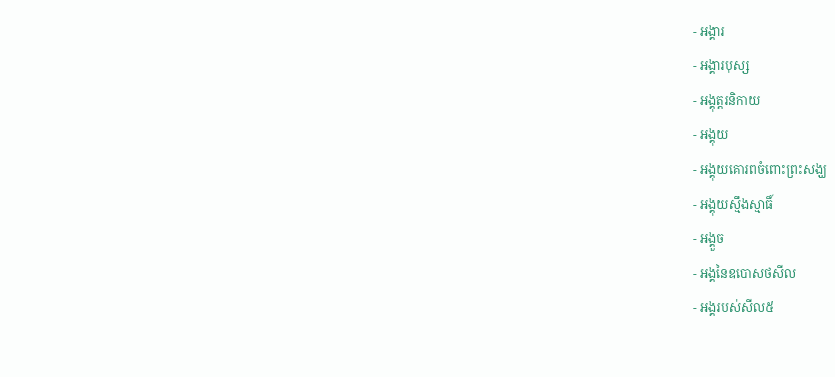- អង្គារ
- អង្គារបុស្ស
- អង្គុត្តរនិកាយ
- អង្គុយ
- អង្គុយគោរពចំពោះព្រះសង្ឃ
- អង្គុយស្មឹងស្មាធិ៍
- អង្គួច
- អង្គនៃឧបោសថសីល
- អង្គរបស់សីល៥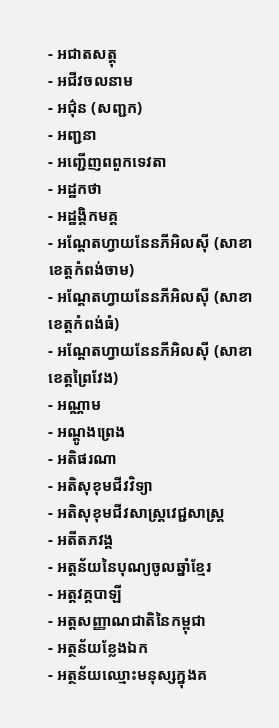- អជាតសត្តុ
- អជីវចលនាម
- អជ៌ុន (សញ្ជក)
- អញ្ជនា
- អញ្ជើញពពួកទេវតា
- អដ្ឋកថា
- អដ្ឋង្គិកមគ្គ
- អណ្ដែតហ្វាយនែនភីអិលស៊ី (សាខាខេត្តកំពង់ចាម)
- អណ្ដែតហ្វាយនែនភីអិលស៊ី (សាខាខេត្តកំពង់ធំ)
- អណ្ដែតហ្វាយនែនភីអិលស៊ី (សាខាខេត្តព្រៃវែង)
- អណ្ណាម
- អណ្តូងព្រេង
- អតិផរណា
- អតិសុខុមជីវវិទ្យា
- អតិសុខុមជីវសាស្រ្តវេជ្ជសាស្រ្ត
- អតីតភវង្គ
- អត្ដន័យនៃបុណ្យចូលឆ្នាំខ្មែរ
- អត្តវគ្គបាឡី
- អត្តសញ្ញាណជាតិនៃកម្ពុជា
- អត្ថន័យខ្លែងឯក
- អត្ថន័យឈ្មោះមនុស្សក្នុងគ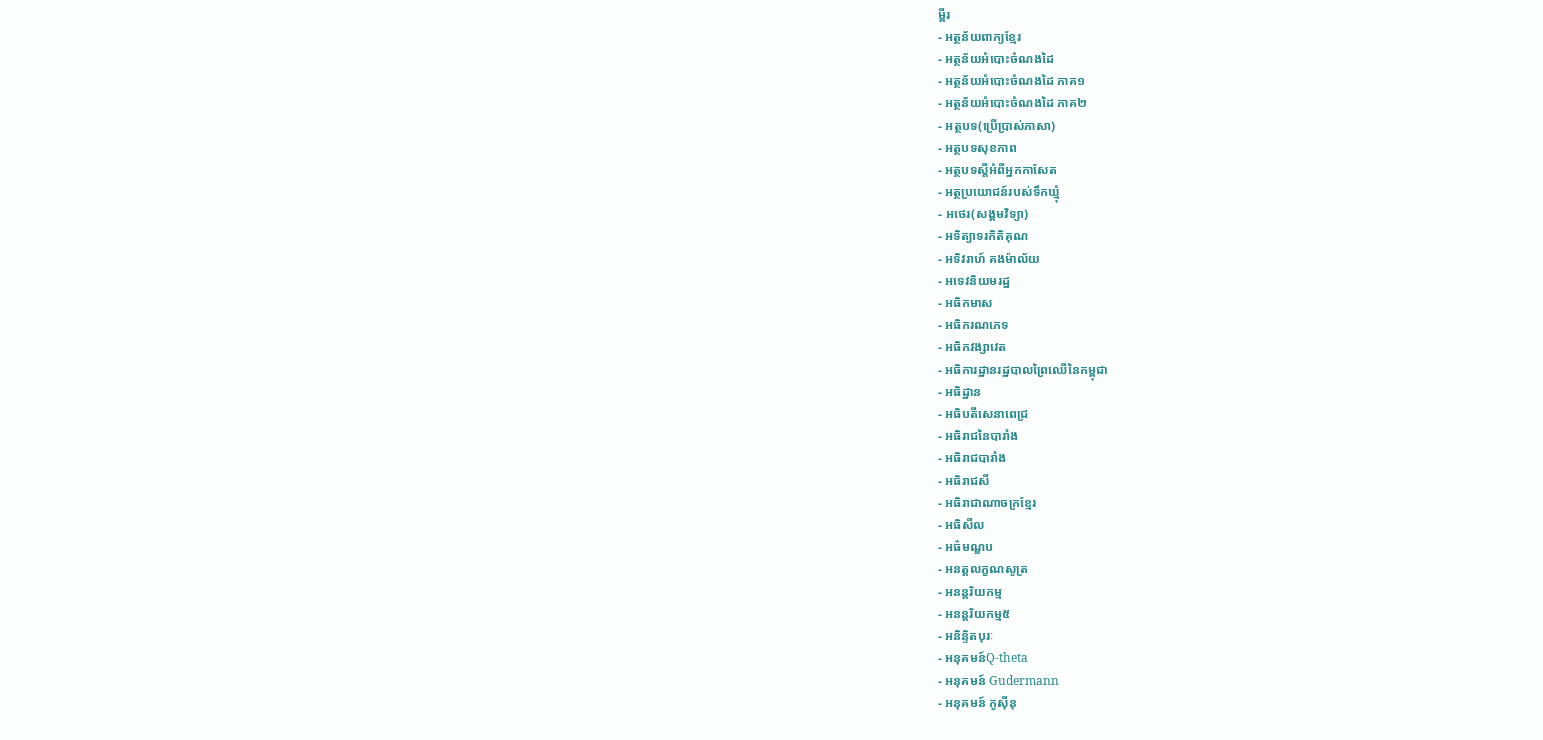ម្ពីរ
- អត្ថន័យពាក្យខ្មែរ
- អត្ថន័យអំបោះចំណងដៃ
- អត្ថន័យអំបោះចំណងដៃ ភាគ១
- អត្ថន័យអំបោះចំណងដៃ ភាគ២
- អត្ថបទ(ប្រើបា្រស់ភាសា)
- អត្ថបទសុខភាព
- អត្ថបទស្តីអំពីអ្នកកាសែត
- អត្ថប្រយោជន៍របស់ទឹកឃ្មុំ
- អថេរ(សង្គមវិទ្យា)
- អទិត្យាទរកិតិគុណ
- អទិវរាហ៍ គងម៉ាល័យ
- អទេវនិយមរដ្ឋ
- អធិកមាស
- អធិករណភេទ
- អធិកវង្សាវេត
- អធិការដ្ឋានរដ្ឋបាលព្រៃឈើនៃកម្ពុជា
- អធិដ្ឋាន
- អធិបតីសេនាពេជ្រ
- អធិរាជនៃបារាំង
- អធិរាជបារាំង
- អធិរាជសី
- អធិរាជាណាចក្រខ្មែរ
- អធិសីល
- អធ៌មណ្ឌប
- អនត្តលក្ខណសូត្រ
- អនន្តរិយកម្ម
- អនន្តរិយកម្ម៥
- អនិន្ទិតបុរៈ
- អនុគមន៍Q-theta
- អនុគមន៍ Gudermann
- អនុគមន៍ កូស៊ីនុ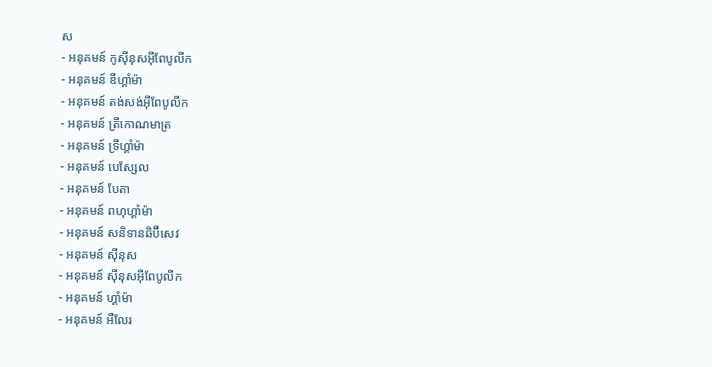ស
- អនុគមន៍ កូស៊ីនុសអ៊ីពែបូលីក
- អនុគមន៍ ឌីហ្គាំម៉ា
- អនុគមន៍ តង់សង់អ៊ីពែបូលីក
- អនុគមន៍ ត្រីកោណមាត្រ
- អនុគមន៍ ទ្រីហ្គាំម៉ា
- អនុគមន៍ បេសែ្សល
- អនុគមន៍ បែតា
- អនុគមន៍ ពហុហ្គាំម៉ា
- អនុគមន៍ សនិទានឆិប៊ីសេវ
- អនុគមន៍ ស៊ីនុស
- អនុគមន៍ ស៊ីនុសអ៊ីពែបូលីក
- អនុគមន៍ ហ្គាំម៉ា
- អនុគមន៍ អឺលែរ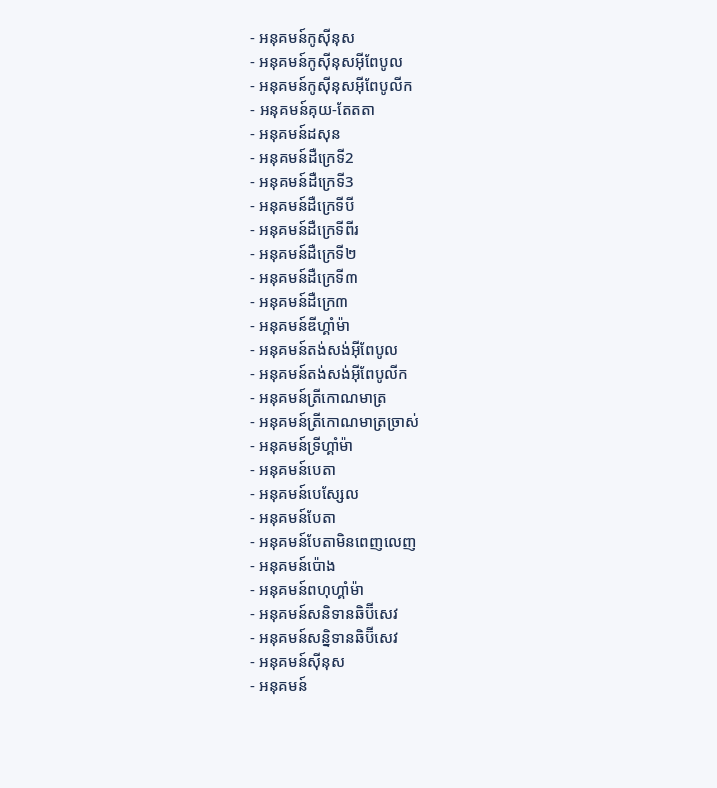- អនុគមន៍កូស៊ីនុស
- អនុគមន៍កូស៊ីនុសអ៊ីពែបូល
- អនុគមន៍កូស៊ីនុសអ៊ីពែបូលីក
- អនុគមន៍គុយ-តែតតា
- អនុគមន៍ដសុន
- អនុគមន៍ដឺក្រេទី2
- អនុគមន៍ដឺក្រេទី3
- អនុគមន៍ដឺក្រេទីបី
- អនុគមន៍ដឺក្រេទីពីរ
- អនុគមន៍ដឺក្រេទី២
- អនុគមន៍ដឺក្រេទី៣
- អនុគមន៍ដឺក្រេ៣
- អនុគមន៍ឌីហ្គាំម៉ា
- អនុគមន៍តង់សង់អ៊ីពែបូល
- អនុគមន៍តង់សង់អ៊ីពែបូលីក
- អនុគមន៍ត្រីកោណមាត្រ
- អនុគមន៍ត្រីកោណមាត្រច្រាស់
- អនុគមន៍ទ្រីហ្គាំម៉ា
- អនុគមន៍បេតា
- អនុគមន៍បេសែ្សល
- អនុគមន៍បែតា
- អនុគមន៍បែតាមិនពេញលេញ
- អនុគមន៍ប៉ោង
- អនុគមន៍ពហុហ្គាំម៉ា
- អនុគមន៍សនិទានឆិប៊ីសេវ
- អនុគមន៍សន្និទានឆិប៊ីសេវ
- អនុគមន៍ស៊ីនុស
- អនុគមន៍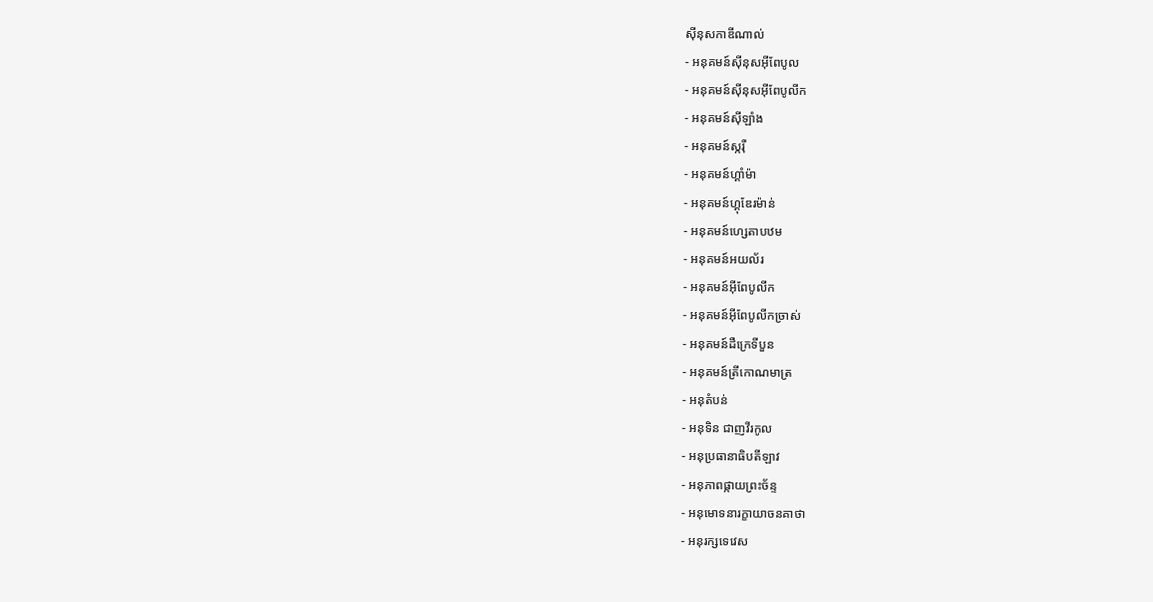ស៊ីនុសកាឌីណាល់
- អនុគមន៍ស៊ីនុសអ៊ីពែបូល
- អនុគមន៍ស៊ីនុសអ៊ីពែបូលីក
- អនុគមន៍ស៊ីឡាំង
- អនុគមន៍ស្ករ៉ឺ
- អនុគមន៍ហ្គាំម៉ា
- អនុគមន៍ហ្គុឌែរម៉ាន់
- អនុគមន៍ហ្សេតាបឋម
- អនុគមន៍អយល័រ
- អនុគមន៍អ៊ីពែបូលីក
- អនុគមន៍អ៊ីពែបូលីកច្រាស់
- អនុគមន៍ដឺក្រេទីបួន
- អនុគមន៍ត្រីកោណមាត្រ
- អនុតំបន់
- អនុទិន ជាញវីរកូល
- អនុប្រធានាធិបតីឡាវ
- អនុភាពផ្កាយព្រះច័ន្ទ
- អនុមោទនារក្ខាយាចនគាថា
- អនុរក្សទេវេស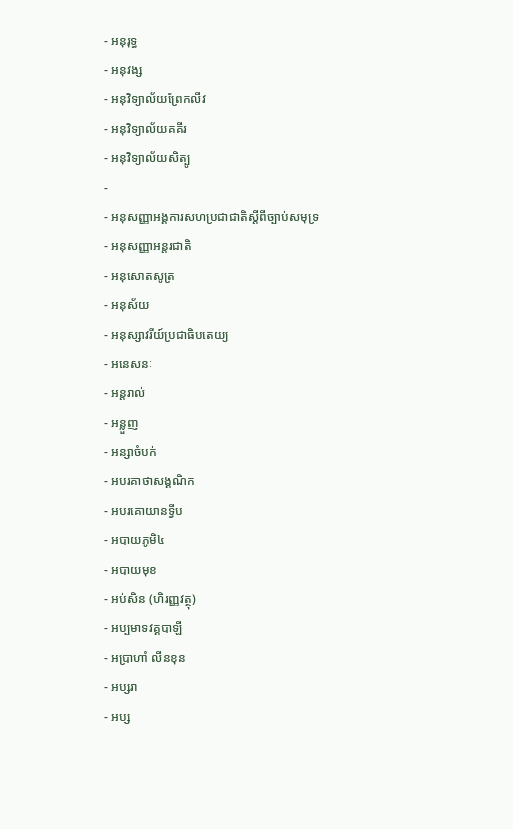- អនុរុទ្ធ
- អនុវង្ស
- អនុវិទ្យាល័យព្រែកលីវ
- អនុវិទ្យាល័យគគីរ
- អនុវិទ្យាល័យសិត្បូ
-
- អនុសញ្ញាអង្គការសហប្រជាជាតិស្តីពីច្បាប់សមុទ្រ
- អនុសញ្ញាអន្តរជាតិ
- អនុសោតសូត្រ
- អនុស័យ
- អនុស្សាវរីយ៍ប្រជាធិបតេយ្យ
- អនេសនៈ
- អន្តរាល់
- អន្លួញ
- អន្សាចំបក់
- អបរគាថាសង្គណិក
- អបរគោយានទ្វីប
- អបាយភូមិ៤
- អបាយមុខ
- អប់សិន (ហិរញ្ញវត្ថុ)
- អប្បមាទវគ្គបាឡី
- អប្រាហាំ លីនខុន
- អប្សរា
- អប្ស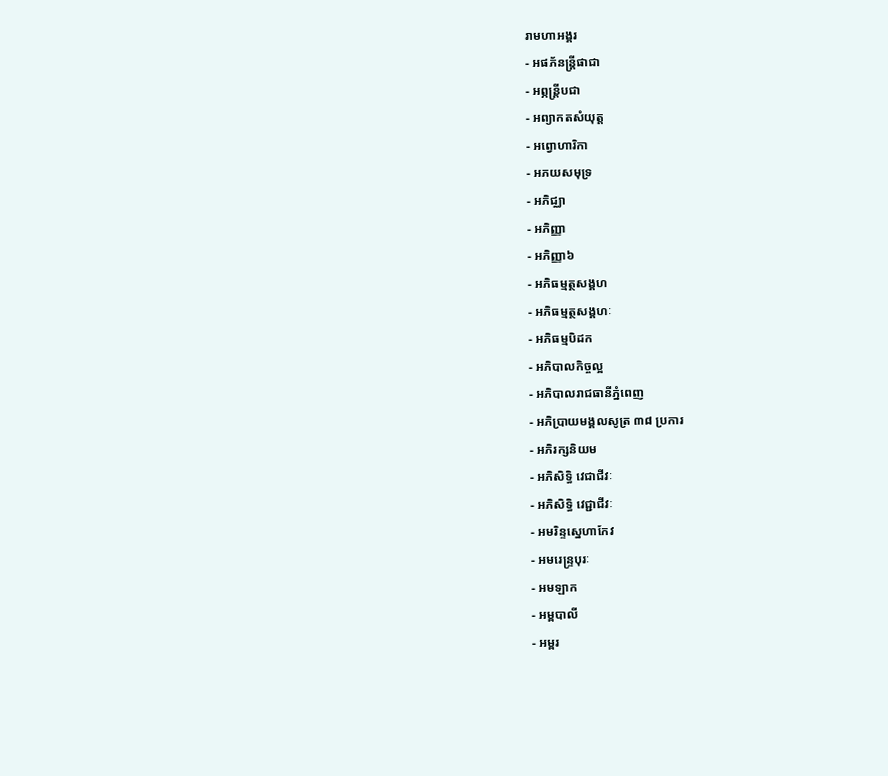រាមហាអង្គរ
- អផភ័នន្រ្តីផាជា
- អព្ភន្ត្រីបជា
- អព្យាកតសំយុត្ត
- អព្វោហារិកា
- អភយសមុទ្រ
- អភិជ្ឈា
- អភិញ្ញា
- អភិញ្ញា៦
- អភិធម្មត្ថសង្គហ
- អភិធម្មត្ថសង្គហៈ
- អភិធម្មបិដក
- អភិបាលកិច្ចល្អ
- អភិបាលរាជធានីភ្នំពេញ
- អភិប្រាយមង្គលសូត្រ ៣៨ ប្រការ
- អភិរក្សនិយម
- អភិសិទ្ធិ វេជាជីវៈ
- អភិសិទ្ធិ វេជ្ជាជីវៈ
- អមរិន្ទស្នេហាកែវ
- អមរេន្ទ្របុរៈ
- អមឡាក
- អម្ពបាលី
- អម្ពរ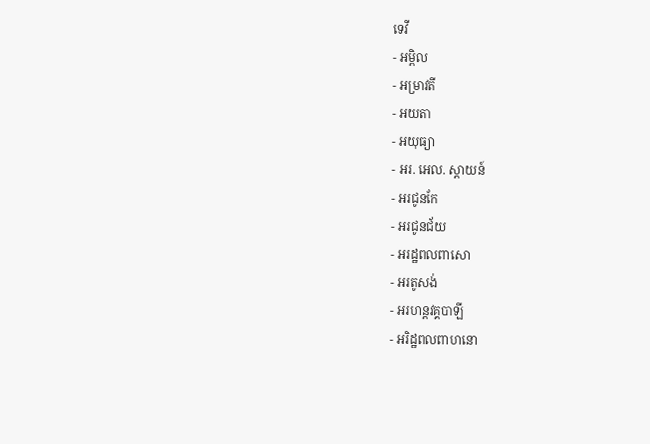ទេវី
- អម្ពិល
- អម្រាវតី
- អយតា
- អយុធ្យា
- អរ. អេល. ស្តាយន៍
- អរជូនកែ
- អរជូនជ័យ
- អរដ្ឋពលពាសោ
- អរតូសង់
- អរហន្តវគ្គបាឡី
- អរិដ្ឋពលពាហនោ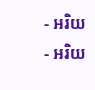- អរិយ
- អរិយ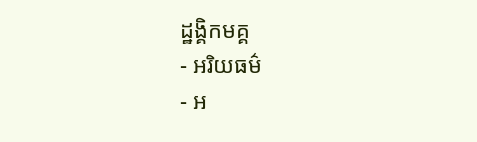ដ្ឋង្គិកមគ្គ
- អរិយធម៌
- អ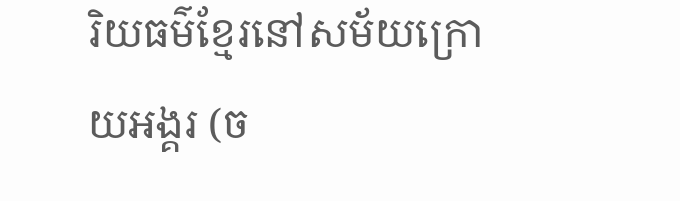រិយធម៌ខ្មែរនៅសម័យក្រោយអង្គរ (ច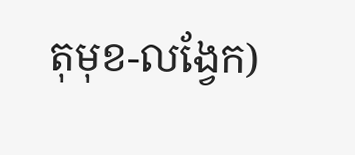តុមុខ-លង្វែក)